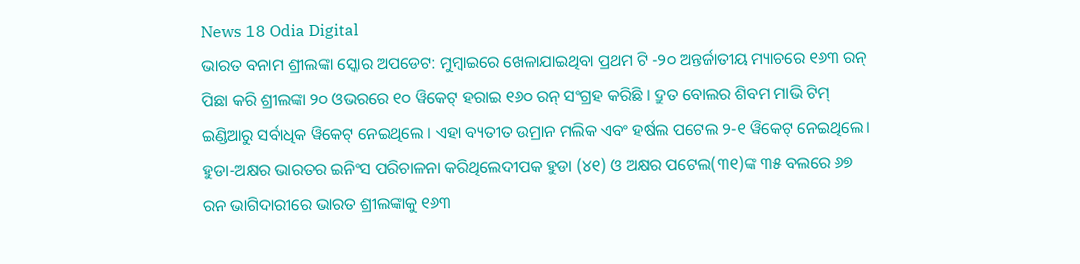News 18 Odia Digital
ଭାରତ ବନାମ ଶ୍ରୀଲଙ୍କା ସ୍କୋର ଅପଡେଟ: ମୁମ୍ବାଇରେ ଖେଳାଯାଇଥିବା ପ୍ରଥମ ଟି -୨୦ ଅନ୍ତର୍ଜାତୀୟ ମ୍ୟାଚରେ ୧୬୩ ରନ୍ ପିଛା କରି ଶ୍ରୀଲଙ୍କା ୨୦ ଓଭରରେ ୧୦ ୱିକେଟ୍ ହରାଇ ୧୬୦ ରନ୍ ସଂଗ୍ରହ କରିଛି । ଦ୍ରୁତ ବୋଲର ଶିବମ ମାଭି ଟିମ୍ ଇଣ୍ଡିଆରୁ ସର୍ବାଧିକ ୱିକେଟ୍ ନେଇଥିଲେ । ଏହା ବ୍ୟତୀତ ଉମ୍ରାନ ମଲିକ ଏବଂ ହର୍ଷଲ ପଟେଲ ୨-୧ ୱିକେଟ୍ ନେଇଥିଲେ।
ହୁଡା-ଅକ୍ଷର ଭାରତର ଇନିଂସ ପରିଚାଳନା କରିଥିଲେଦୀପକ ହୁଡା (୪୧) ଓ ଅକ୍ଷର ପଟେଲ(୩୧)ଙ୍କ ୩୫ ବଲରେ ୬୭ ରନ ଭାଗିଦାରୀରେ ଭାରତ ଶ୍ରୀଲଙ୍କାକୁ ୧୬୩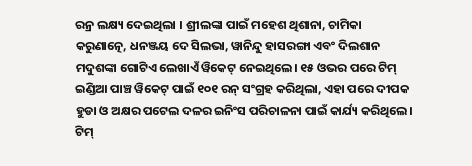ରନ୍ର ଲକ୍ଷ୍ୟ ଦେଇଥିଲା । ଶ୍ରୀଲଙ୍କା ପାଇଁ ମହେଶ ଥିଶାନା, ଚାମିକା କରୁଣାତ୍ନେ, ଧନଞ୍ଜୟ ଦେ ସିଲଭା, ୱାନିନ୍ଦୁ ହାସରଙ୍ଗା ଏବଂ ଦିଲଶାନ ମଦୁଶଙ୍କା ଗୋଟିଏ ଲେଖାଏଁ ୱିକେଟ୍ ନେଇଥିଲେ। ୧୫ ଓଭର ପରେ ଟିମ୍ ଇଣ୍ଡିଆ ପାଞ୍ଚ ୱିକେଟ୍ ପାଇଁ ୧୦୧ ରନ୍ ସଂଗ୍ରହ କରିଥିଲା, ଏହା ପରେ ଦୀପକ ହୁଡା ଓ ଅକ୍ଷର ପଟେଲ ଦଳର ଇନିଂସ ପରିଚାଳନା ପାଇଁ କାର୍ଯ୍ୟ କରିଥିଲେ।
ଟିମ୍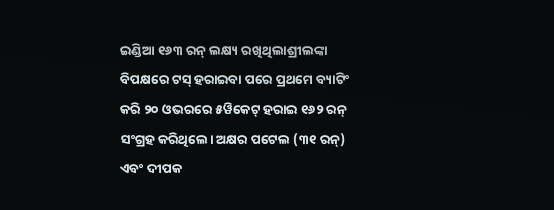ଇଣ୍ଡିଆ ୧୬୩ ରନ୍ ଲକ୍ଷ୍ୟ ରଖିଥିଲାଶ୍ରୀଲଙ୍କା ବିପକ୍ଷରେ ଟସ୍ ହରାଇବା ପରେ ପ୍ରଥମେ ବ୍ୟାଟିଂ କରି ୨୦ ଓଭରରେ ୫ୱିକେଟ୍ ହରାଇ ୧୬୨ ରନ୍ ସଂଗ୍ରହ କରିଥିଲେ। ଅକ୍ଷର ପଟେଲ (୩୧ ରନ୍) ଏବଂ ଦୀପକ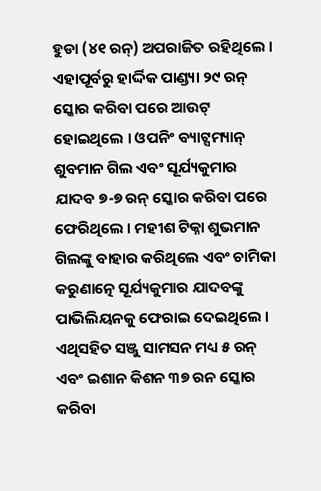ହୁଡା (୪୧ ରନ୍) ଅପରାଜିତ ରହିଥିଲେ । ଏହାପୂର୍ବରୁ ହାର୍ଦ୍ଦିକ ପାଣ୍ଡ୍ୟା ୨୯ ରନ୍ ସ୍କୋର କରିବା ପରେ ଆଉଟ୍ ହୋଇଥିଲେ । ଓପନିଂ ବ୍ୟାଟ୍ସମ୍ୟାନ୍ ଶୁବମାନ ଗିଲ ଏବଂ ସୂର୍ଯ୍ୟକୁମାର ଯାଦବ ୭-୭ ରନ୍ ସ୍କୋର କରିବା ପରେ ଫେରିଥିଲେ । ମହୀଶ ଟିକ୍ନା ଶୁଭମାନ ଗିଲଙ୍କୁ ବାହାର କରିଥିଲେ ଏବଂ ଚାମିକା କରୁଣାତ୍ନେ ସୂର୍ଯ୍ୟକୁମାର ଯାଦବଙ୍କୁ ପାଭିଲିୟନକୁ ଫେରାଇ ଦେଇଥିଲେ । ଏଥିସହିତ ସଞ୍ଜୁ ସାମସନ ମଧ୍ୟ ୫ ରନ୍ ଏବଂ ଇଶାନ କିଶନ ୩୭ ରନ ସ୍କୋର କରିବା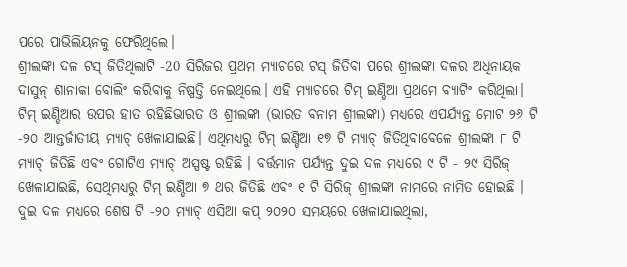ପରେ ପାଭିଲିୟନକୁ ଫେରିଥିଲେ।
ଶ୍ରୀଲଙ୍କା ଦଳ ଟସ୍ ଜିତିଥିଲାଟି -20 ସିରିଜର ପ୍ରଥମ ମ୍ୟାଚରେ ଟସ୍ ଜିତିବା ପରେ ଶ୍ରୀଲଙ୍କା ଦଳର ଅଧିନାୟକ ଦାସୁନ୍ ଶାନାକା ବୋଲିଂ କରିବାକୁ ନିଷ୍ପତ୍ତି ନେଇଥିଲେ। ଏହି ମ୍ୟାଚରେ ଟିମ୍ ଇଣ୍ଡିଆ ପ୍ରଥମେ ବ୍ୟାଟିଂ କରିଥିଲା।
ଟିମ୍ ଇଣ୍ଡିଆର ଉପର ହାତ ରହିଛିଭାରତ ଓ ଶ୍ରୀଲଙ୍କା (ଭାରତ ବନାମ ଶ୍ରୀଲଙ୍କା) ମଧ୍ୟରେ ଏପର୍ଯ୍ୟନ୍ତ ମୋଟ ୨୬ ଟି -୨୦ ଆନ୍ତର୍ଜାତୀୟ ମ୍ୟାଚ୍ ଖେଳାଯାଇଛି। ଏଥିମଧ୍ୟରୁ ଟିମ୍ ଇଣ୍ଡିଆ ୧୭ ଟି ମ୍ୟାଚ୍ ଜିତିଥିବାବେଳେ ଶ୍ରୀଲଙ୍କା ୮ ଟି ମ୍ୟାଚ୍ ଜିତିଛି ଏବଂ ଗୋଟିଏ ମ୍ୟାଚ୍ ଅସ୍ପଷ୍ଟ ରହିଛି । ବର୍ତ୍ତମାନ ପର୍ଯ୍ୟନ୍ତ ଦୁଇ ଦଳ ମଧ୍ୟରେ ୯ ଟି - ୨୯ ସିରିଜ୍ ଖେଳାଯାଇଛି, ସେଥିମଧ୍ୟରୁ ଟିମ୍ ଇଣ୍ଡିଆ ୭ ଥର ଜିତିଛି ଏବଂ ୧ ଟି ସିରିଜ୍ ଶ୍ରୀଲଙ୍କା ନାମରେ ନାମିତ ହୋଇଛି । ଦୁଇ ଦଳ ମଧ୍ୟରେ ଶେଷ ଟି -୨୦ ମ୍ୟାଚ୍ ଏସିଆ କପ୍ ୨୦୨୦ ସମୟରେ ଖେଳାଯାଇଥିଲା,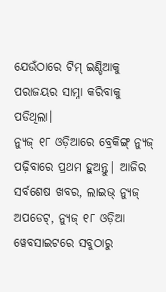ଯେଉଁଠାରେ ଟିମ୍ ଇଣ୍ଡିଆକୁ ପରାଜୟର ସାମ୍ନା କରିବାକୁ ପଡିଥିଲା।
ନ୍ୟୁଜ୍ ୧୮ ଓଡ଼ିଆରେ ବ୍ରେକିଙ୍ଗ୍ ନ୍ୟୁଜ୍ ପଢ଼ିବାରେ ପ୍ରଥମ ହୁଅନ୍ତୁ| ଆଜିର ସର୍ବଶେଷ ଖବର, ଲାଇଭ୍ ନ୍ୟୁଜ୍ ଅପଡେଟ୍, ନ୍ୟୁଜ୍ ୧୮ ଓଡ଼ିଆ ୱେବସାଇଟରେ ସବୁଠାରୁ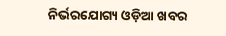ନିର୍ଭରଯୋଗ୍ୟ ଓଡ଼ିଆ ଖବର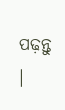ପଢ଼ନ୍ତୁ ।